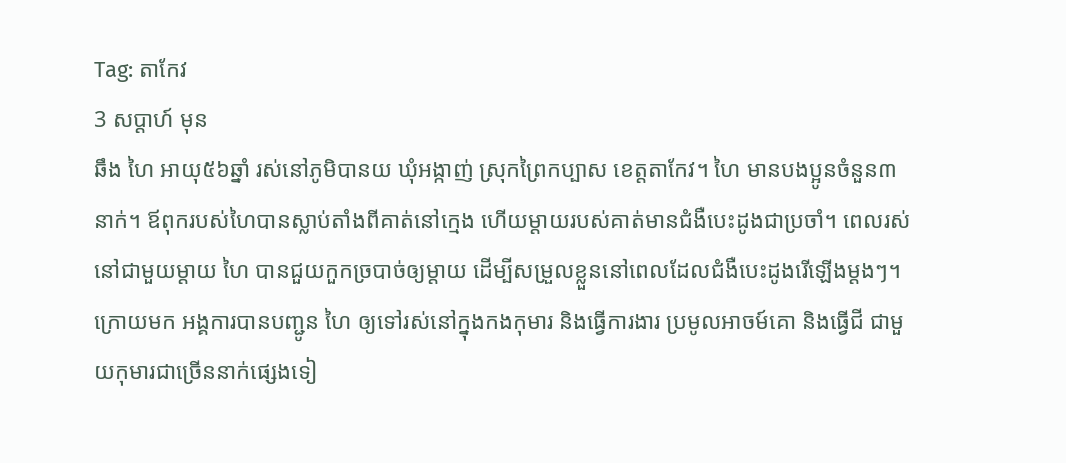Tag: តាកែវ
3 សប្ដាហ៍ មុន
ឆឹង ហៃ អាយុ៥៦ឆ្នាំ រស់នៅភូមិបានយ ឃុំអង្កាញ់ ស្រុកព្រៃកប្បាស ខេត្តតាកែវ។ ហៃ មានបងប្អូនចំនួន៣នាក់។ ឪពុករបស់ហៃបានស្លាប់តាំងពីគាត់នៅក្មេង ហើយម្ដាយរបស់គាត់មានជំងឺបេះដូងជាប្រចាំ។ ពេលរស់នៅជាមួយម្ដាយ ហៃ បានជួយកួកច្របាច់ឲ្យម្ដាយ ដើម្បីសម្រួលខ្លួននៅពេលដែលជំងឺបេះដូងរើឡើងម្ដងៗ។ ក្រោយមក អង្គការបានបញ្ជូន ហៃ ឲ្យទៅរស់នៅក្នុងកងកុមារ និងធ្វើការងារ ប្រមូលអាចម៍គោ និងធ្វើជី ជាមួយកុមារជាច្រើននាក់ផ្សេងទៀ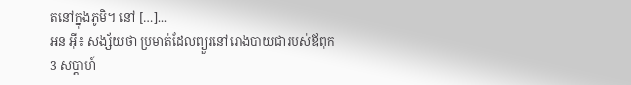តនៅក្នុងភូមិ។ នៅ […]...
អន អ៊ី៖ សង្ស័យថា ប្រមាត់ដែលព្យួរនៅរោងបាយជារបស់ឪពុក
3 សប្ដាហ៍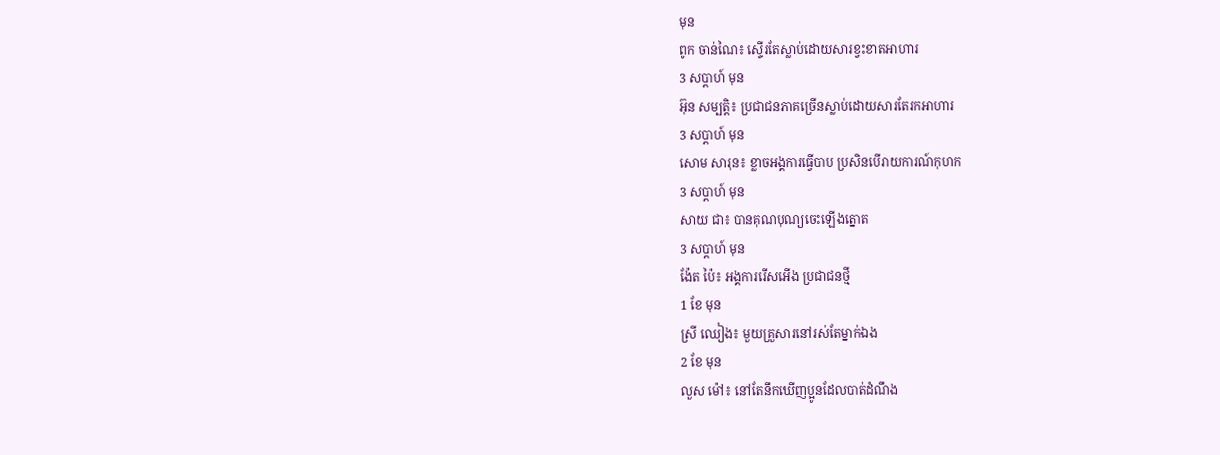មុន
ពូក ចាន់ណៃ៖ ស្ទើរតែស្លាប់ដោយសារខ្វះខាតអាហារ
3 សប្ដាហ៍ មុន
អ៊ុន សម្បត្តិ៖ ប្រជាជនភាគច្រើនស្លាប់ដោយសារតែរកអាហារ
3 សប្ដាហ៍ មុន
សោម សារុន៖ ខ្លាចអង្គការធ្វើបាប ប្រសិនបើរាយការណ៍កុហក
3 សប្ដាហ៍ មុន
សាយ ជា៖ បានគុណបុណ្យចេះឡើងត្នោត
3 សប្ដាហ៍ មុន
ង៉ែត ប៉ៃ៖ អង្គការរើសអើង ប្រជាជនថ្មី
1 ខែ មុន
ស្រី ឈៀង៖ មួយគ្រួសារនៅរស់តែម្នាក់ឯង
2 ខែ មុន
លួស ម៉ៅ៖ នៅតែនឹកឃើញប្អូនដែលបាត់ដំណឹង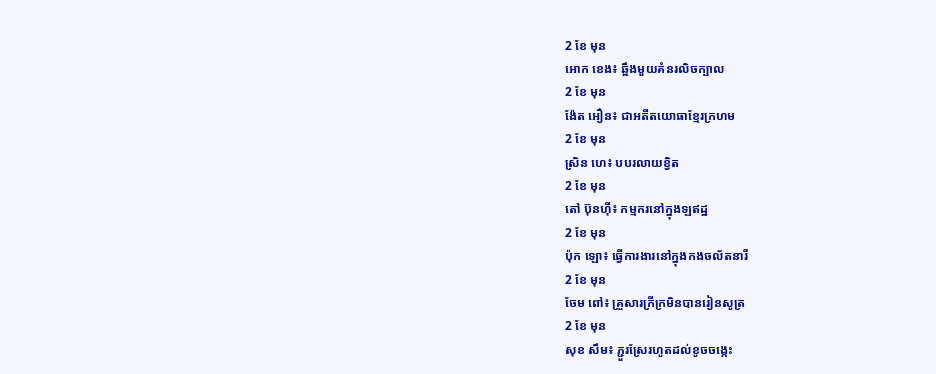2 ខែ មុន
អោក ខេង៖ ឆ្អឹងមួយគំនរលិចក្បាល
2 ខែ មុន
ង៉ែត អឿន៖ ជាអតីតយោធាខ្មែរក្រហម
2 ខែ មុន
ស្រិន ហេ៖ បបរលាយខ្វិត
2 ខែ មុន
តៅ ប៊ុនហ៊ី៖ កម្មករនៅក្នុងឡឥដ្ឋ
2 ខែ មុន
ប៉ុក ឡោ៖ ធ្វើការងារនៅក្នុងកងចល័តនារី
2 ខែ មុន
ចែម ពៅ៖ គ្រួសារក្រីក្រមិនបានរៀនសូត្រ
2 ខែ មុន
សុខ សឹម៖ ភ្ជួរស្រែរហូតដល់ខូចចង្កេះ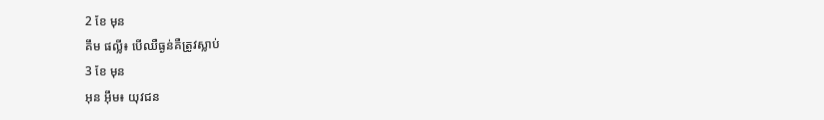2 ខែ មុន
គឹម ផល្លី៖ បើឈឺធ្ងន់គឺត្រូវស្លាប់
3 ខែ មុន
អុន អ៊ឹម៖ យុវជន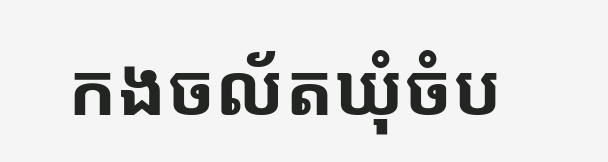កងចល័តឃុំចំប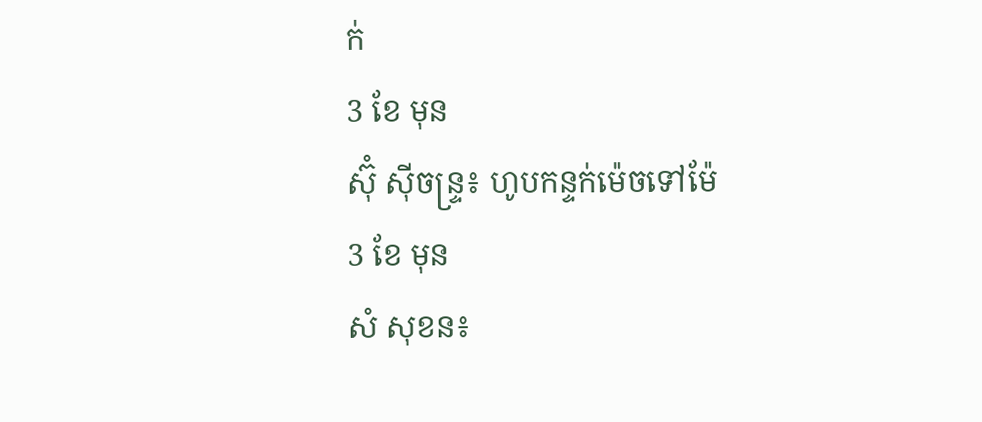ក់
3 ខែ មុន
ស៊ុំ ស៊ីចន្ទ្រ៖ ហូបកន្ទក់ម៉េចទៅម៉ែ
3 ខែ មុន
សំ សុខន៖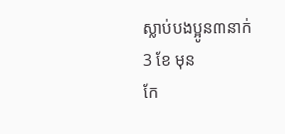ស្លាប់បងប្អូន៣នាក់
3 ខែ មុន
កែ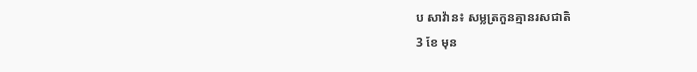ប សាវ៉ាន៖ សម្លត្រកួនគ្មានរសជាតិ
3 ខែ មុន